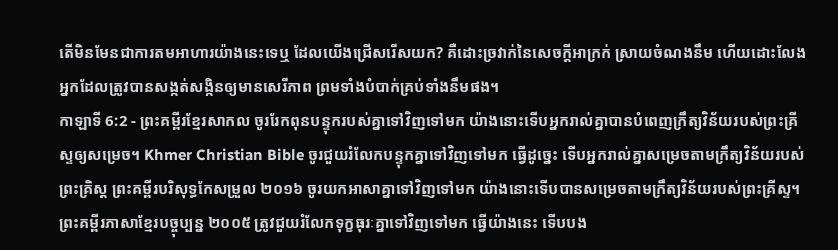តើមិនមែនជាការតមអាហារយ៉ាងនេះទេឬ ដែលយើងជ្រើសរើសយក? គឺដោះច្រវាក់នៃសេចក្ដីអាក្រក់ ស្រាយចំណងនឹម ហើយដោះលែងអ្នកដែលត្រូវបានសង្កត់សង្កិនឲ្យមានសេរីភាព ព្រមទាំងបំបាក់គ្រប់ទាំងនឹមផង។
កាឡាទី 6:2 - ព្រះគម្ពីរខ្មែរសាកល ចូររែកពុនបន្ទុករបស់គ្នាទៅវិញទៅមក យ៉ាងនោះទើបអ្នករាល់គ្នាបានបំពេញក្រឹត្យវិន័យរបស់ព្រះគ្រីស្ទឲ្យសម្រេច។ Khmer Christian Bible ចូរជួយរំលែកបន្ទុកគ្នាទៅវិញទៅមក ធ្វើដូច្នេះ ទើបអ្នករាល់គ្នាសម្រេចតាមក្រឹត្យវិន័យរបស់ព្រះគ្រិស្ដ ព្រះគម្ពីរបរិសុទ្ធកែសម្រួល ២០១៦ ចូរយកអាសាគ្នាទៅវិញទៅមក យ៉ាងនោះទើបបានសម្រេចតាមក្រឹត្យវិន័យរបស់ព្រះគ្រីស្ទ។ ព្រះគម្ពីរភាសាខ្មែរបច្ចុប្បន្ន ២០០៥ ត្រូវជួយរំលែកទុក្ខធុរៈគ្នាទៅវិញទៅមក ធ្វើយ៉ាងនេះ ទើបបង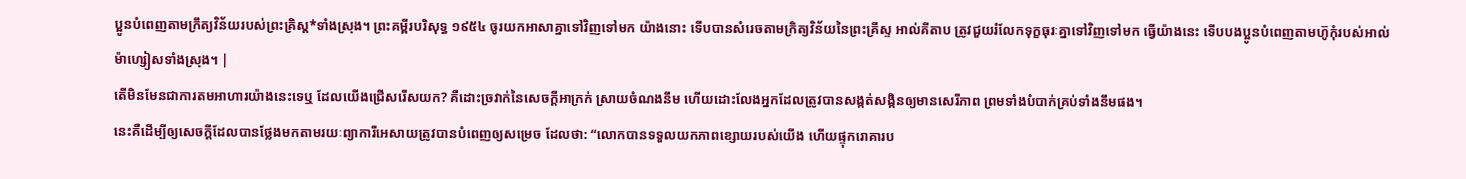ប្អូនបំពេញតាមក្រឹត្យវិន័យរបស់ព្រះគ្រិស្ត*ទាំងស្រុង។ ព្រះគម្ពីរបរិសុទ្ធ ១៩៥៤ ចូរយកអាសាគ្នាទៅវិញទៅមក យ៉ាងនោះ ទើបបានសំរេចតាមក្រិត្យវិន័យនៃព្រះគ្រីស្ទ អាល់គីតាប ត្រូវជួយរំលែកទុក្ខធុរៈគ្នាទៅវិញទៅមក ធ្វើយ៉ាងនេះ ទើបបងប្អូនបំពេញតាមហ៊ូកុំរបស់អាល់ម៉ាហ្សៀសទាំងស្រុង។ |
តើមិនមែនជាការតមអាហារយ៉ាងនេះទេឬ ដែលយើងជ្រើសរើសយក? គឺដោះច្រវាក់នៃសេចក្ដីអាក្រក់ ស្រាយចំណងនឹម ហើយដោះលែងអ្នកដែលត្រូវបានសង្កត់សង្កិនឲ្យមានសេរីភាព ព្រមទាំងបំបាក់គ្រប់ទាំងនឹមផង។
នេះគឺដើម្បីឲ្យសេចក្ដីដែលបានថ្លែងមកតាមរយៈព្យាការីអេសាយត្រូវបានបំពេញឲ្យសម្រេច ដែលថា: “លោកបានទទួលយកភាពខ្សោយរបស់យើង ហើយផ្ទុករោគារប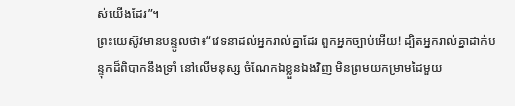ស់យើងដែរ”។
ព្រះយេស៊ូវមានបន្ទូលថា៖“វេទនាដល់អ្នករាល់គ្នាដែរ ពួកអ្នកច្បាប់អើយ! ដ្បិតអ្នករាល់គ្នាដាក់បន្ទុកដ៏ពិបាកនឹងទ្រាំ នៅលើមនុស្ស ចំណែកឯខ្លួនឯងវិញ មិនព្រមយកម្រាមដៃមួយ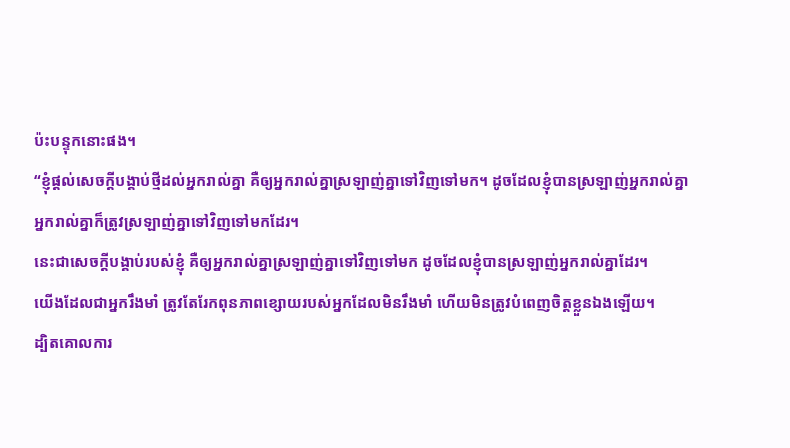ប៉ះបន្ទុកនោះផង។
“ខ្ញុំផ្ដល់សេចក្ដីបង្គាប់ថ្មីដល់អ្នករាល់គ្នា គឺឲ្យអ្នករាល់គ្នាស្រឡាញ់គ្នាទៅវិញទៅមក។ ដូចដែលខ្ញុំបានស្រឡាញ់អ្នករាល់គ្នា អ្នករាល់គ្នាក៏ត្រូវស្រឡាញ់គ្នាទៅវិញទៅមកដែរ។
នេះជាសេចក្ដីបង្គាប់របស់ខ្ញុំ គឺឲ្យអ្នករាល់គ្នាស្រឡាញ់គ្នាទៅវិញទៅមក ដូចដែលខ្ញុំបានស្រឡាញ់អ្នករាល់គ្នាដែរ។
យើងដែលជាអ្នករឹងមាំ ត្រូវតែរែកពុនភាពខ្សោយរបស់អ្នកដែលមិនរឹងមាំ ហើយមិនត្រូវបំពេញចិត្តខ្លួនឯងឡើយ។
ដ្បិតគោលការ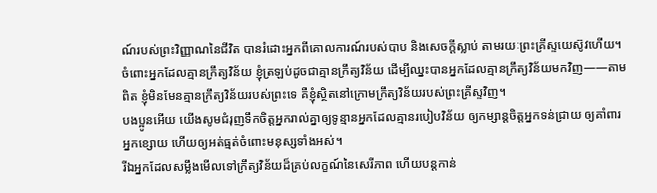ណ៍របស់ព្រះវិញ្ញាណនៃជីវិត បានរំដោះអ្នកពីគោលការណ៍របស់បាប និងសេចក្ដីស្លាប់ តាមរយៈព្រះគ្រីស្ទយេស៊ូវហើយ។
ចំពោះអ្នកដែលគ្មានក្រឹត្យវិន័យ ខ្ញុំត្រឡប់ដូចជាគ្មានក្រឹត្យវិន័យ ដើម្បីឈ្នះបានអ្នកដែលគ្មានក្រឹត្យវិន័យមកវិញ——តាមពិត ខ្ញុំមិនមែនគ្មានក្រឹត្យវិន័យរបស់ព្រះទេ គឺខ្ញុំស្ថិតនៅក្រោមក្រឹត្យវិន័យរបស់ព្រះគ្រីស្ទវិញ។
បងប្អូនអើយ យើងសូមជំរុញទឹកចិត្តអ្នករាល់គ្នាឲ្យទូន្មានអ្នកដែលគ្មានរបៀបវិន័យ ឲ្យកម្សាន្តចិត្តអ្នកទន់ជ្រាយ ឲ្យគាំពារអ្នកខ្សោយ ហើយឲ្យអត់ធ្មត់ចំពោះមនុស្សទាំងអស់។
រីឯអ្នកដែលសម្លឹងមើលទៅក្រឹត្យវិន័យដ៏គ្រប់លក្ខណ៍នៃសេរីភាព ហើយបន្តកាន់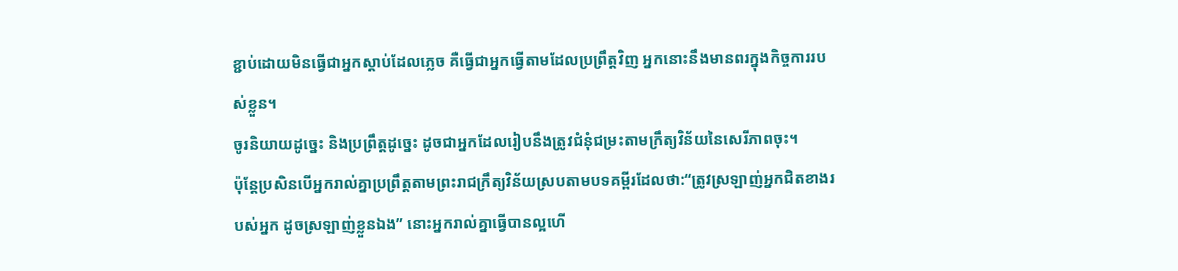ខ្ជាប់ដោយមិនធ្វើជាអ្នកស្ដាប់ដែលភ្លេច គឺធ្វើជាអ្នកធ្វើតាមដែលប្រព្រឹត្តវិញ អ្នកនោះនឹងមានពរក្នុងកិច្ចការរបស់ខ្លួន។
ចូរនិយាយដូច្នេះ និងប្រព្រឹត្តដូច្នេះ ដូចជាអ្នកដែលរៀបនឹងត្រូវជំនុំជម្រះតាមក្រឹត្យវិន័យនៃសេរីភាពចុះ។
ប៉ុន្តែប្រសិនបើអ្នករាល់គ្នាប្រព្រឹត្តតាមព្រះរាជក្រឹត្យវិន័យស្របតាមបទគម្ពីរដែលថា:“ត្រូវស្រឡាញ់អ្នកជិតខាងរបស់អ្នក ដូចស្រឡាញ់ខ្លួនឯង” នោះអ្នករាល់គ្នាធ្វើបានល្អហើ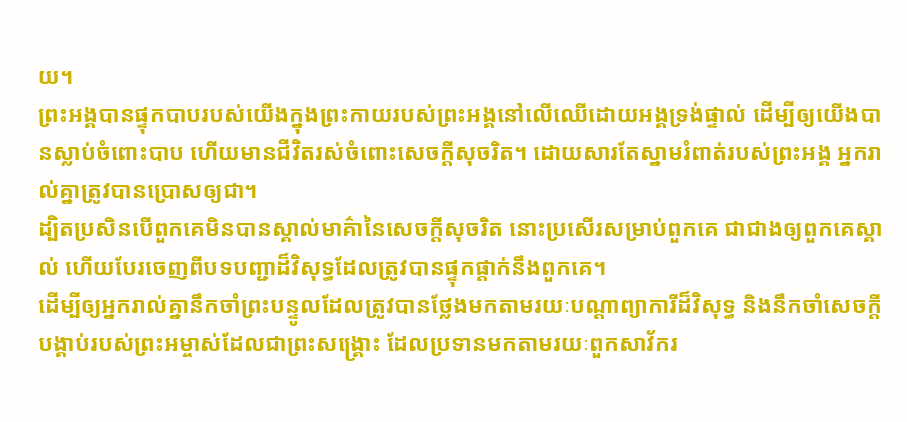យ។
ព្រះអង្គបានផ្ទុកបាបរបស់យើងក្នុងព្រះកាយរបស់ព្រះអង្គនៅលើឈើដោយអង្គទ្រង់ផ្ទាល់ ដើម្បីឲ្យយើងបានស្លាប់ចំពោះបាប ហើយមានជីវិតរស់ចំពោះសេចក្ដីសុចរិត។ ដោយសារតែស្នាមរំពាត់របស់ព្រះអង្គ អ្នករាល់គ្នាត្រូវបានប្រោសឲ្យជា។
ដ្បិតប្រសិនបើពួកគេមិនបានស្គាល់មាគ៌ានៃសេចក្ដីសុចរិត នោះប្រសើរសម្រាប់ពួកគេ ជាជាងឲ្យពួកគេស្គាល់ ហើយបែរចេញពីបទបញ្ជាដ៏វិសុទ្ធដែលត្រូវបានផ្ទុកផ្ដាក់នឹងពួកគេ។
ដើម្បីឲ្យអ្នករាល់គ្នានឹកចាំព្រះបន្ទូលដែលត្រូវបានថ្លែងមកតាមរយៈបណ្ដាព្យាការីដ៏វិសុទ្ធ និងនឹកចាំសេចក្ដីបង្គាប់របស់ព្រះអម្ចាស់ដែលជាព្រះសង្គ្រោះ ដែលប្រទានមកតាមរយៈពួកសាវ័ករ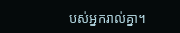បស់អ្នករាល់គ្នា។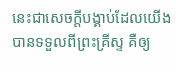នេះជាសេចក្ដីបង្គាប់ដែលយើងបានទទួលពីព្រះគ្រីស្ទ គឺឲ្យ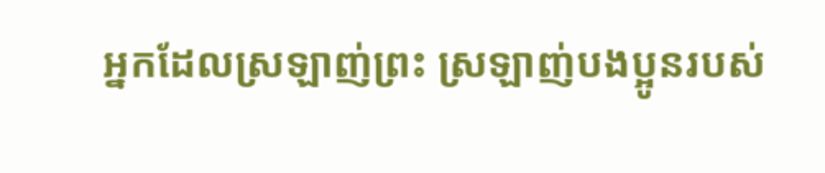អ្នកដែលស្រឡាញ់ព្រះ ស្រឡាញ់បងប្អូនរបស់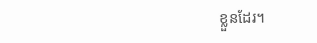ខ្លួនដែរ។